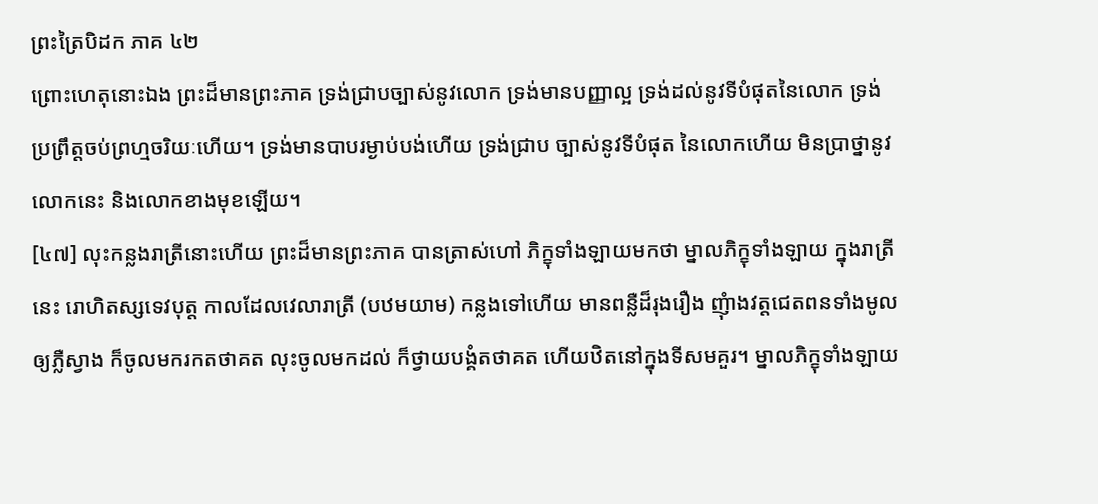ព្រះត្រៃបិដក ភាគ ៤២
ព្រោះហេតុនោះឯង ព្រះដ៏មានព្រះភាគ ទ្រង់ជ្រាបច្បាស់នូវលោក ទ្រង់មានបញ្ញាល្អ ទ្រង់ដល់នូវទីបំផុតនៃលោក ទ្រង់ប្រព្រឹត្តចប់ព្រហ្មចរិយៈហើយ។ ទ្រង់មានបាបរម្ងាប់បង់ហើយ ទ្រង់ជ្រាប ច្បាស់នូវទីបំផុត នៃលោកហើយ មិនប្រាថ្នានូវលោកនេះ និងលោកខាងមុខឡើយ។
[៤៧] លុះកន្លងរាត្រីនោះហើយ ព្រះដ៏មានព្រះភាគ បានត្រាស់ហៅ ភិក្ខុទាំងឡាយមកថា ម្នាលភិក្ខុទាំងឡាយ ក្នុងរាត្រីនេះ រោហិតស្សទេវបុត្ត កាលដែលវេលារាត្រី (បឋមយាម) កន្លងទៅហើយ មានពន្លឺដ៏រុងរឿង ញុំាងវត្តជេតពនទាំងមូល ឲ្យភ្លឺស្វាង ក៏ចូលមករកតថាគត លុះចូលមកដល់ ក៏ថ្វាយបង្គំតថាគត ហើយឋិតនៅក្នុងទីសមគួរ។ ម្នាលភិក្ខុទាំងឡាយ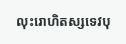លុះរោហិតស្សទេវបុ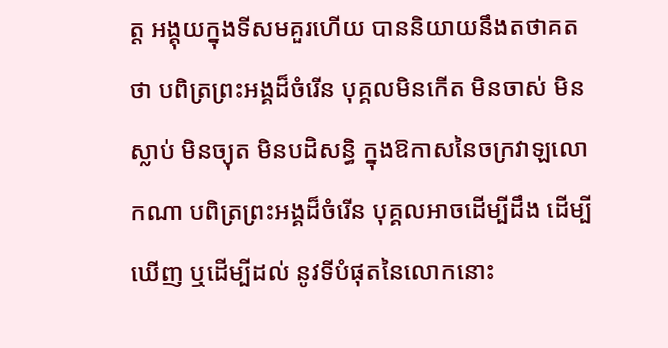ត្ត អង្គុយក្នុងទីសមគួរហើយ បាននិយាយនឹងតថាគតថា បពិត្រព្រះអង្គដ៏ចំរើន បុគ្គលមិនកើត មិនចាស់ មិនស្លាប់ មិនច្យុត មិនបដិសន្ធិ ក្នុងឱកាសនៃចក្រវាឡលោកណា បពិត្រព្រះអង្គដ៏ចំរើន បុគ្គលអាចដើម្បីដឹង ដើម្បីឃើញ ឬដើម្បីដល់ នូវទីបំផុតនៃលោកនោះ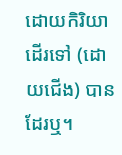ដោយកិរិយាដើរទៅ (ដោយជើង) បានដែរឬ។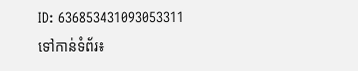ID: 636853431093053311
ទៅកាន់ទំព័រ៖